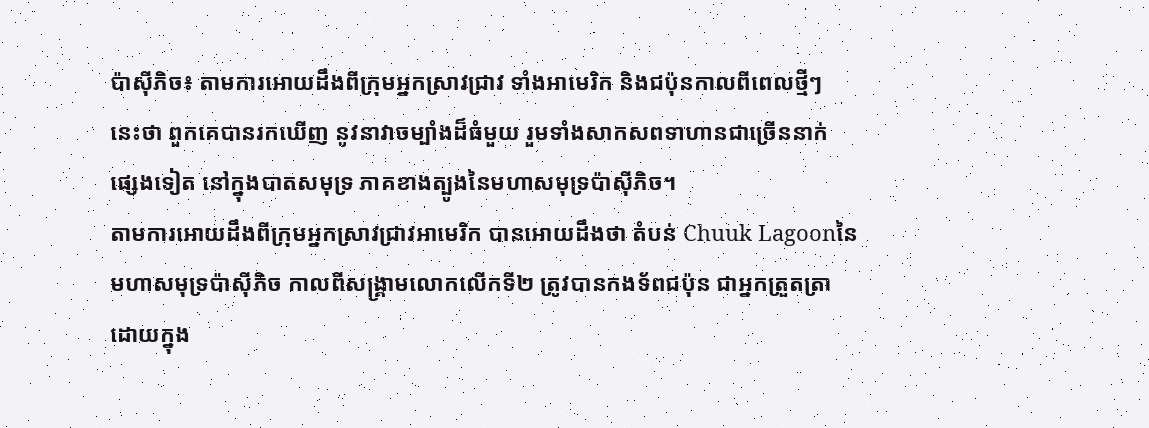ប៉ាស៊ីភិច៖ តាមការអោយដឹងពីក្រុមអ្នកស្រាវជ្រាវ ទាំងអាមេរិក និងជប៉ុនកាលពីពេលថ្មីៗ
នេះថា ពួកគេបានរកឃើញ នូវនាវាចម្បាំងដ៏ធំមួយ រួមទាំងសាកសពទាហានជាច្រើននាក់
ផ្សេងទៀត នៅក្នុងបាតសមុទ្រ ភាគខាងត្បូងនៃមហាសមុទ្រប៉ាស៊ីភិច។
តាមការអោយដឹងពីក្រុមអ្នកស្រាវជា្រវអាមេរិក បានអោយដឹងថា តំបន់ Chuuk Lagoonនៃ
មហាសមុទ្រប៉ាស៊ីភិច កាលពីសង្រ្គាមលោកលើកទី២ ត្រូវបានកងទ័ពជប៉ុន ជាអ្នកត្រួតត្រា
ដោយក្នុង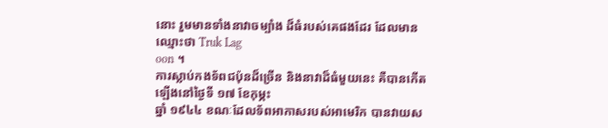នោះ រួមមានទាំងនាវាចម្បាំង ដ៏ធំរបស់គេផងដែរ ដែលមានឈ្មោះថា Truk Lag
oon ។
ការស្លាប់កងទ័ពជប៉ុនដ៏ច្រើន និងនាវាដ៏ធំមួយនេះ គឺបានកើតឡើងនៅថ្ងៃទី ១៧ ខែកុម្ភះ
ឆ្នាំ ១៩៤៤ ខណៈដែលទ័ពអាកាសរបស់អាមេរិក បានវាយស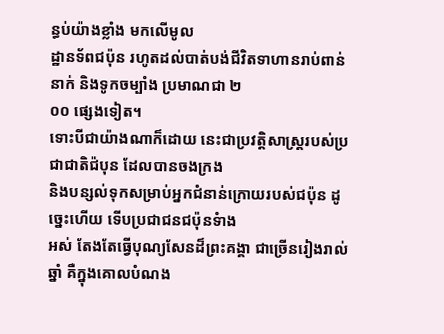ន្ធប់យ៉ាងខ្លាំង មកលើមូល
ដ្ឋានទ័ពជប៉ុន រហូតដល់បាត់បង់ជីវិតទាហានរាប់ពាន់នាក់ និងទូកចម្បាំង ប្រមាណជា ២
០០ ផ្សេងទៀត។
ទោះបីជាយ៉ាងណាក៏ដោយ នេះជាប្រវត្ដិសាស្រ្ដរបស់ប្រជាជាតិជ៉បុន ដែលបានចងក្រង
និងបន្សល់ទុកសម្រាប់អ្នកជំនាន់ក្រោយរបស់ជប៉ុន ដូច្នេះហើយ ទើបប្រជាជនជប៉ុនទំាង
អស់ តែងតែធ្វើបុណ្យសែនដ៏ព្រះគង្គា ជាច្រើនរៀងរាល់ឆ្នាំ គឺក្នុងគោលបំណង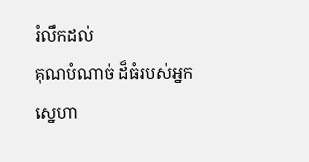រំលឹកដល់
គុណបំណាច់ ដ៏ធំរបស់អ្នកស្នេហា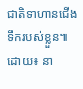ជាតិទាហានជើងទឹករបស់ខ្លួន៕
ដោយ៖ នា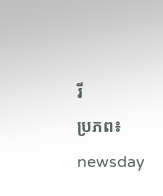រី
ប្រភព៖ newsday